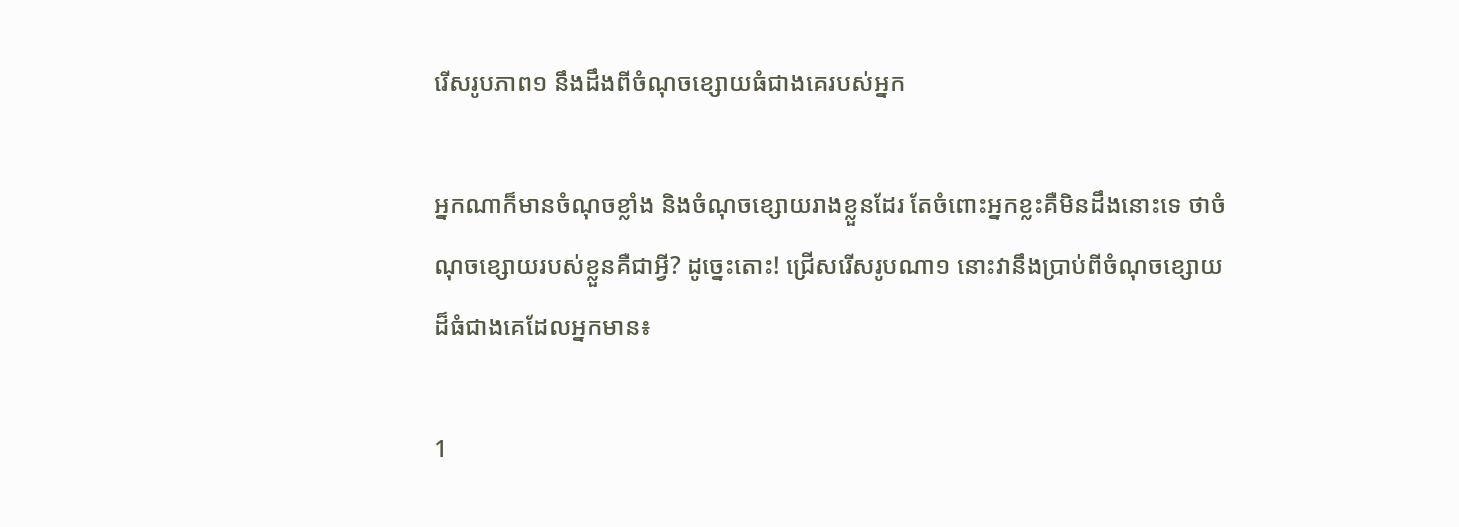រើសរូបភាព១ នឹងដឹងពីចំណុចខ្សោយធំជាងគេរបស់អ្នក

អ្នកណាក៏មានចំណុចខ្លាំង និងចំណុចខ្សោយរាងខ្លួនដែរ តែចំពោះអ្នកខ្លះគឺមិនដឹងនោះទេ ថាចំណុចខ្សោយរបស់ខ្លួនគឺជាអ្វី? ដូច្នេះតោះ! ជ្រើសរើសរូបណា១ នោះវានឹងប្រាប់ពីចំណុចខ្សោយដ៏ធំជាងគេដែលអ្នកមាន៖

1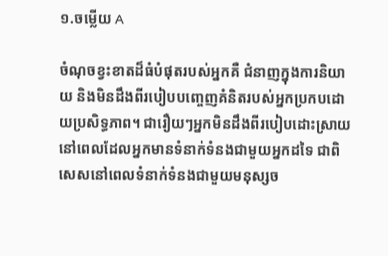១.ចម្លើយ A

ចំណុចខ្វះខាតដ៏ធំបំផុតរបស់អ្នកគឺ ជំនាញក្នុងការនិយាយ និងមិនដឹងពីរបៀបបញ្ចេញគំនិតរបស់អ្នកប្រកបដោយប្រសិទ្ធភាព។ ជារឿយៗអ្នកមិនដឹងពីរបៀបដោះស្រាយនៅពេលដែលអ្នកមានទំនាក់ទំនងជាមួយអ្នកដទៃ ជាពិសេសនៅពេលទំនាក់ទំនងជាមួយមនុស្សច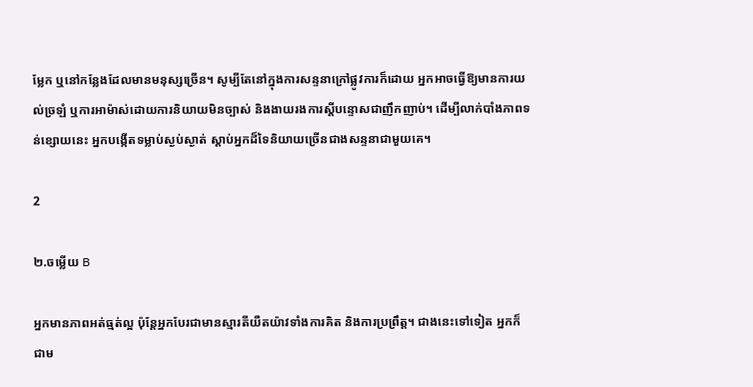ម្លែក ឬនៅកន្លែងដែលមានមនុស្សច្រើន។ សូម្បីតែនៅក្នុងការសន្ទនាក្រៅផ្លូវការក៏ដោយ អ្នកអាចធ្វើឱ្យមានការយល់ច្រឡំ ឬការអាម៉ាស់ដោយការនិយាយមិនច្បាស់ និងងាយរងការស្តីបន្ទោសជាញឹកញាប់។ ដើម្បីលាក់បាំងភាពទន់ខ្សោយនេះ អ្នកបង្កើតទម្លាប់ស្ងប់ស្ងាត់ ស្តាប់អ្នកដ៏ទៃនិយាយច្រើនជាងសន្ទនាជាមួយគេ។

2

២.ចម្លើយ B

អ្នកមានភាពអត់ធ្មត់ល្អ ប៉ុន្តែអ្នកបែរជាមានស្មារតីយឺតយ៉ាវទាំងការគិត និងការប្រព្រឹត្ត។ ជាងនេះទៅទៀត អ្នកក៏ជាម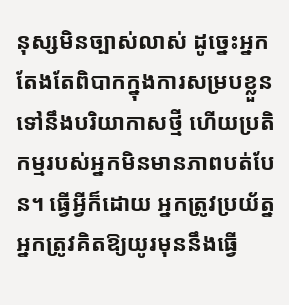នុស្សមិនច្បាស់លាស់ ដូច្នេះអ្នកតែងតែពិបាកក្នុងការសម្របខ្លួនទៅនឹងបរិយាកាសថ្មី ហើយប្រតិកម្មរបស់អ្នកមិនមានភាពបត់បែន។ ធ្វើអ្វីក៏ដោយ អ្នកត្រូវប្រយ័ត្ន អ្នកត្រូវគិតឱ្យយូរមុននឹងធ្វើ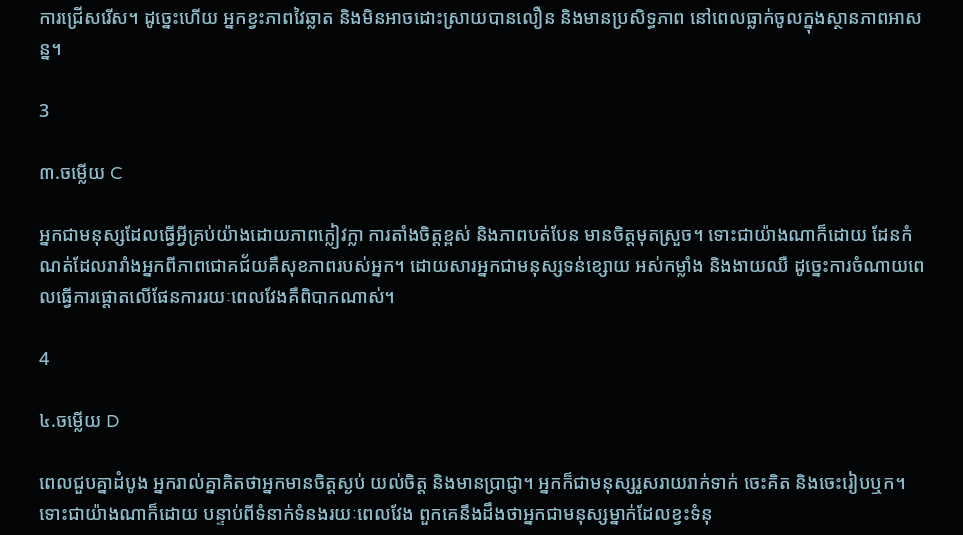ការជ្រើសរើស។ ដូច្នេះហើយ អ្នកខ្វះភាពវៃឆ្លាត និងមិនអាចដោះស្រាយបានលឿន និងមានប្រសិទ្ធភាព នៅពេលធ្លាក់ចូលក្នុងស្ថានភាពអាសន្ន។

3

៣.ចម្លើយ C

អ្នកជាមនុស្សដែលធ្វើអ្វីគ្រប់យ៉ាងដោយភាពក្លៀវក្លា ការតាំងចិត្តខ្ពស់ និងភាពបត់បែន មានចិត្តមុតស្រួច។ ទោះជាយ៉ាងណាក៏ដោយ ដែនកំណត់ដែលរារាំងអ្នកពីភាពជោគជ័យគឺសុខភាពរបស់អ្នក។ ដោយសារអ្នកជាមនុស្សទន់ខ្សោយ អស់កម្លាំង និងងាយឈឺ ដូច្នេះការចំណាយពេលធ្វើការផ្តោតលើផែនការរយៈពេលវែងគឺពិបាកណាស់។

4

៤.ចម្លើយ D

ពេលជួបគ្នាដំបូង អ្នករាល់គ្នាគិតថាអ្នកមានចិត្តស្ងប់ យល់ចិត្ត និងមានប្រាជ្ញា។ អ្នកក៏ជាមនុស្សរួសរាយរាក់ទាក់ ចេះគិត និងចេះរៀបឬក។ ទោះជាយ៉ាងណាក៏ដោយ បន្ទាប់ពីទំនាក់ទំនងរយៈពេលវែង ពួកគេនឹងដឹងថាអ្នកជាមនុស្សម្នាក់ដែលខ្វះទំនុ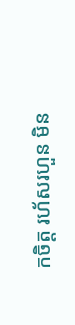កចិត្ត រហ័សរហួន មិន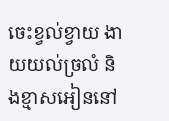ចេះខ្វល់ខ្វាយ ងាយយល់ច្រលំ និងខ្មាសអៀននៅ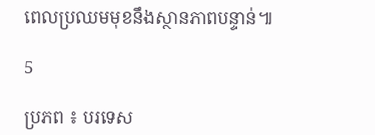ពេលប្រឈមមុខនឹងស្ថានភាពបន្ទាន់៕

5

ប្រភព ៖ បរទេស